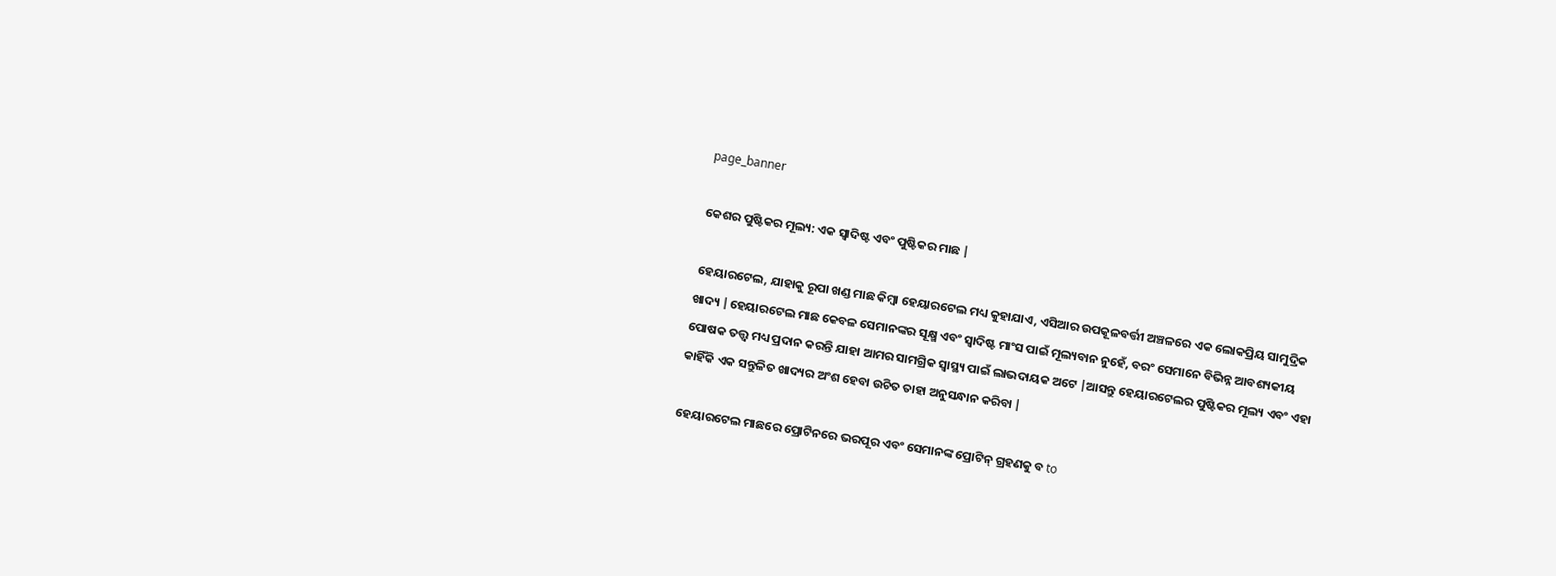page_banner

କେଶର ପୁଷ୍ଟିକର ମୂଲ୍ୟ: ଏକ ସ୍ୱାଦିଷ୍ଟ ଏବଂ ପୁଷ୍ଟିକର ମାଛ |

ହେୟାରଟେଲ, ଯାହାକୁ ରୂପା ଖଣ୍ଡ ମାଛ କିମ୍ବା ହେୟାରଟେଲ ମଧ୍ୟ କୁହାଯାଏ, ଏସିଆର ଉପକୂଳବର୍ତ୍ତୀ ଅଞ୍ଚଳରେ ଏକ ଲୋକପ୍ରିୟ ସାମୁଦ୍ରିକ ଖାଦ୍ୟ |ହେୟାରଟେଲ ମାଛ କେବଳ ସେମାନଙ୍କର ସୂକ୍ଷ୍ମ ଏବଂ ସ୍ୱାଦିଷ୍ଟ ମାଂସ ପାଇଁ ମୂଲ୍ୟବାନ ନୁହେଁ, ବରଂ ସେମାନେ ବିଭିନ୍ନ ଆବଶ୍ୟକୀୟ ପୋଷକ ତତ୍ତ୍ୱ ମଧ୍ୟ ପ୍ରଦାନ କରନ୍ତି ଯାହା ଆମର ସାମଗ୍ରିକ ସ୍ୱାସ୍ଥ୍ୟ ପାଇଁ ଲାଭଦାୟକ ଅଟେ |ଆସନ୍ତୁ ହେୟାରଟେଲର ପୁଷ୍ଟିକର ମୂଲ୍ୟ ଏବଂ ଏହା କାହିଁକି ଏକ ସନ୍ତୁଳିତ ଖାଦ୍ୟର ଅଂଶ ହେବା ଉଚିତ ତାହା ଅନୁସନ୍ଧାନ କରିବା |

ହେୟାରଟେଲ ମାଛରେ ପ୍ରୋଟିନରେ ଭରପୂର ଏବଂ ସେମାନଙ୍କ ପ୍ରୋଟିନ୍ ଗ୍ରହଣକୁ ବ to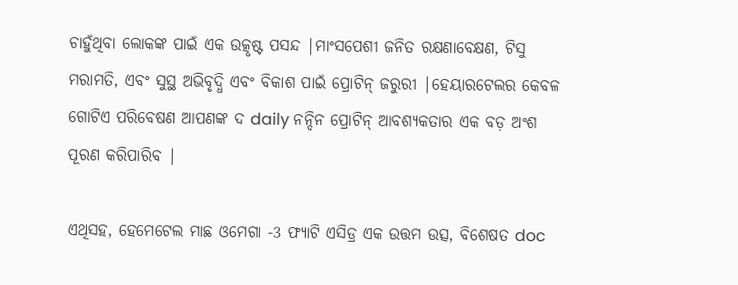ଚାହୁଁଥିବା ଲୋକଙ୍କ ପାଇଁ ଏକ ଉତ୍କୃଷ୍ଟ ପସନ୍ଦ |ମାଂସପେଶୀ ଜନିତ ରକ୍ଷଣାବେକ୍ଷଣ, ଟିସୁ ମରାମତି, ଏବଂ ସୁସ୍ଥ ଅଭିବୃଦ୍ଧି ଏବଂ ବିକାଶ ପାଇଁ ପ୍ରୋଟିନ୍ ଜରୁରୀ |ହେୟାରଟେଲର କେବଳ ଗୋଟିଏ ପରିବେଷଣ ଆପଣଙ୍କ ଦ daily ନନ୍ଦିନ ପ୍ରୋଟିନ୍ ଆବଶ୍ୟକତାର ଏକ ବଡ଼ ଅଂଶ ପୂରଣ କରିପାରିବ |

ଏଥିସହ, ହେମେଟେଲ ମାଛ ଓମେଗା -3 ଫ୍ୟାଟି ଏସିଡ୍ର ଏକ ଉତ୍ତମ ଉତ୍ସ, ବିଶେଷତ doc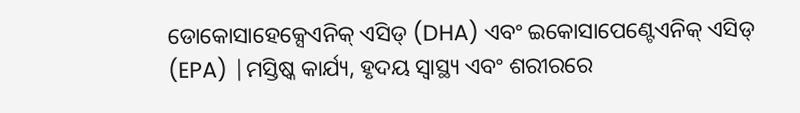ଡୋକୋସାହେକ୍ସେଏନିକ୍ ଏସିଡ୍ (DHA) ଏବଂ ଇକୋସାପେଣ୍ଟେଏନିକ୍ ଏସିଡ୍ (EPA) |ମସ୍ତିଷ୍କ କାର୍ଯ୍ୟ, ହୃଦୟ ସ୍ୱାସ୍ଥ୍ୟ ଏବଂ ଶରୀରରେ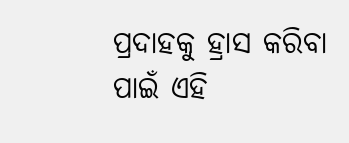ପ୍ରଦାହକୁ ହ୍ରାସ କରିବା ପାଇଁ ଏହି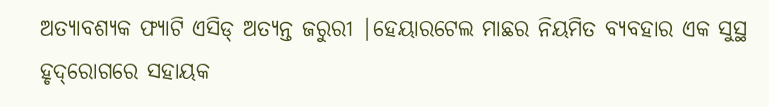ଅତ୍ୟାବଶ୍ୟକ ଫ୍ୟାଟି ଏସିଡ୍ ଅତ୍ୟନ୍ତ ଜରୁରୀ |ହେୟାରଟେଲ ମାଛର ନିୟମିତ ବ୍ୟବହାର ଏକ ସୁସ୍ଥ ହୃଦ୍‌ରୋଗରେ ସହାୟକ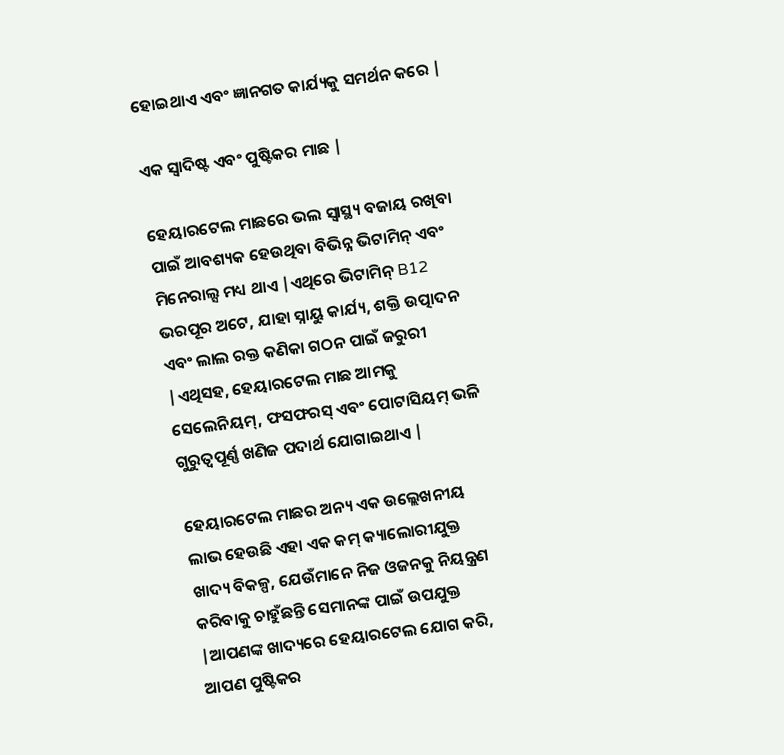ହୋଇଥାଏ ଏବଂ ଜ୍ଞାନଗତ କାର୍ଯ୍ୟକୁ ସମର୍ଥନ କରେ |

ଏକ ସ୍ୱାଦିଷ୍ଟ ଏବଂ ପୁଷ୍ଟିକର ମାଛ |

ହେୟାରଟେଲ ମାଛରେ ଭଲ ସ୍ୱାସ୍ଥ୍ୟ ବଜାୟ ରଖିବା ପାଇଁ ଆବଶ୍ୟକ ହେଉଥିବା ବିଭିନ୍ନ ଭିଟାମିନ୍ ଏବଂ ମିନେରାଲ୍ସ ମଧ୍ୟ ଥାଏ |ଏଥିରେ ଭିଟାମିନ୍ B12 ଭରପୂର ଅଟେ, ଯାହା ସ୍ନାୟୁ କାର୍ଯ୍ୟ, ଶକ୍ତି ଉତ୍ପାଦନ ଏବଂ ଲାଲ ରକ୍ତ କଣିକା ଗଠନ ପାଇଁ ଜରୁରୀ |ଏଥିସହ, ହେୟାରଟେଲ ମାଛ ଆମକୁ ସେଲେନିୟମ୍, ଫସଫରସ୍ ଏବଂ ପୋଟାସିୟମ୍ ଭଳି ଗୁରୁତ୍ୱପୂର୍ଣ୍ଣ ଖଣିଜ ପଦାର୍ଥ ଯୋଗାଇଥାଏ |

ହେୟାରଟେଲ ମାଛର ଅନ୍ୟ ଏକ ଉଲ୍ଲେଖନୀୟ ଲାଭ ହେଉଛି ଏହା ଏକ କମ୍ କ୍ୟାଲୋରୀଯୁକ୍ତ ଖାଦ୍ୟ ବିକଳ୍ପ, ଯେଉଁମାନେ ନିଜ ଓଜନକୁ ନିୟନ୍ତ୍ରଣ କରିବାକୁ ଚାହୁଁଛନ୍ତି ସେମାନଙ୍କ ପାଇଁ ଉପଯୁକ୍ତ |ଆପଣଙ୍କ ଖାଦ୍ୟରେ ହେୟାରଟେଲ ଯୋଗ କରି, ଆପଣ ପୁଷ୍ଟିକର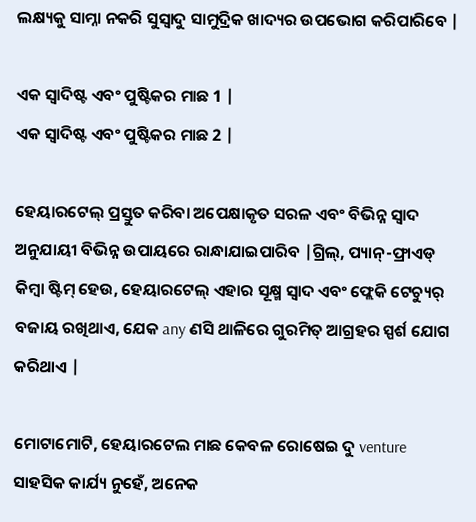ଲକ୍ଷ୍ୟକୁ ସାମ୍ନା ନକରି ସୁସ୍ୱାଦୁ ସାମୁଦ୍ରିକ ଖାଦ୍ୟର ଉପଭୋଗ କରିପାରିବେ |

ଏକ ସ୍ୱାଦିଷ୍ଟ ଏବଂ ପୁଷ୍ଟିକର ମାଛ 1 |
ଏକ ସ୍ୱାଦିଷ୍ଟ ଏବଂ ପୁଷ୍ଟିକର ମାଛ 2 |

ହେୟାରଟେଲ୍ ପ୍ରସ୍ତୁତ କରିବା ଅପେକ୍ଷାକୃତ ସରଳ ଏବଂ ବିଭିନ୍ନ ସ୍ୱାଦ ଅନୁଯାୟୀ ବିଭିନ୍ନ ଉପାୟରେ ରାନ୍ଧାଯାଇପାରିବ |ଗ୍ରିଲ୍, ପ୍ୟାନ୍-ଫ୍ରାଏଡ୍ କିମ୍ବା ଷ୍ଟିମ୍ ହେଉ, ହେୟାରଟେଲ୍ ଏହାର ସୂକ୍ଷ୍ମ ସ୍ବାଦ ଏବଂ ଫ୍ଲେକି ଟେଚ୍ୟୁର୍ ବଜାୟ ରଖିଥାଏ, ଯେକ any ଣସି ଥାଳିରେ ଗୁରମିତ୍ ଆଗ୍ରହର ସ୍ପର୍ଶ ଯୋଗ କରିଥାଏ |

ମୋଟାମୋଟି, ହେୟାରଟେଲ ମାଛ କେବଳ ରୋଷେଇ ଦୁ venture ସାହସିକ କାର୍ଯ୍ୟ ନୁହେଁ, ଅନେକ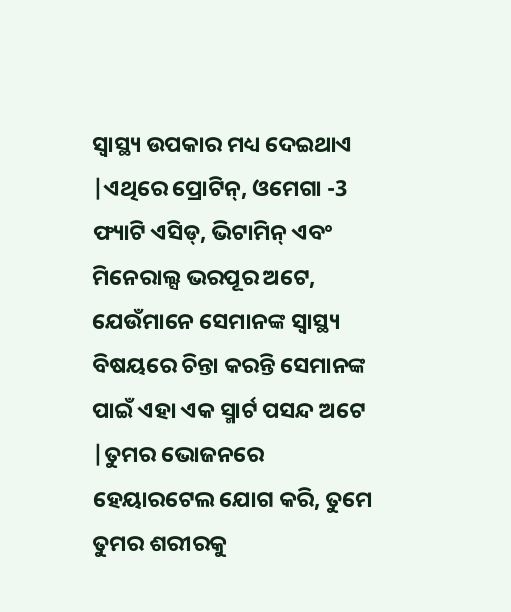ସ୍ୱାସ୍ଥ୍ୟ ଉପକାର ମଧ୍ୟ ଦେଇଥାଏ |ଏଥିରେ ପ୍ରୋଟିନ୍, ଓମେଗା -3 ଫ୍ୟାଟି ଏସିଡ୍, ଭିଟାମିନ୍ ଏବଂ ମିନେରାଲ୍ସ ଭରପୂର ଅଟେ, ଯେଉଁମାନେ ସେମାନଙ୍କ ସ୍ୱାସ୍ଥ୍ୟ ବିଷୟରେ ଚିନ୍ତା କରନ୍ତି ସେମାନଙ୍କ ପାଇଁ ଏହା ଏକ ସ୍ମାର୍ଟ ପସନ୍ଦ ଅଟେ |ତୁମର ଭୋଜନରେ ହେୟାରଟେଲ ଯୋଗ କରି, ତୁମେ ତୁମର ଶରୀରକୁ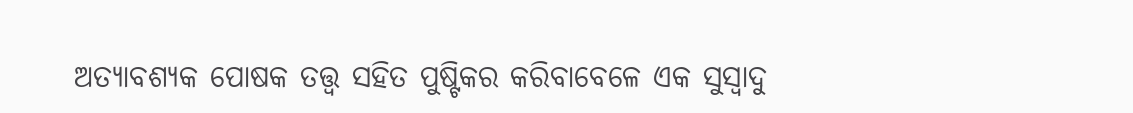ଅତ୍ୟାବଶ୍ୟକ ପୋଷକ ତତ୍ତ୍ୱ ସହିତ ପୁଷ୍ଟିକର କରିବାବେଳେ ଏକ ସୁସ୍ୱାଦୁ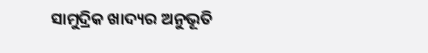ସାମୁଦ୍ରିକ ଖାଦ୍ୟର ଅନୁଭୂତି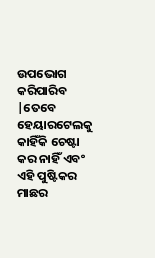ଉପଭୋଗ କରିପାରିବ |ତେବେ ହେୟାରଟେଲକୁ କାହିଁକି ଚେଷ୍ଟା କର ନାହିଁ ଏବଂ ଏହି ପୁଷ୍ଟିକର ମାଛର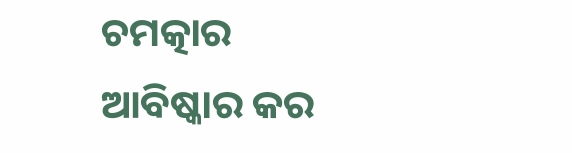ଚମତ୍କାର ଆବିଷ୍କାର କର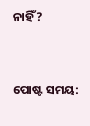ନାହିଁ?


ପୋଷ୍ଟ ସମୟ: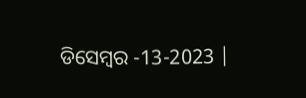ଡିସେମ୍ବର -13-2023 |